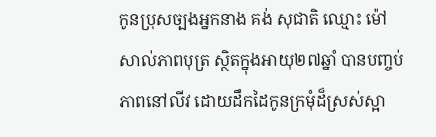កូនប្រុសច្បងអ្នកនាង គង់ សុជាតិ ឈ្មោះ ម៉ៅ សាល់ភាពបុត្រ ស្ថិតក្នុងអាយុ២៧ឆ្នាំ បានបញ្ចប់ភាពនៅលីវ ដោយដឹកដៃកូនក្រមុំដ៏ស្រស់ស្អា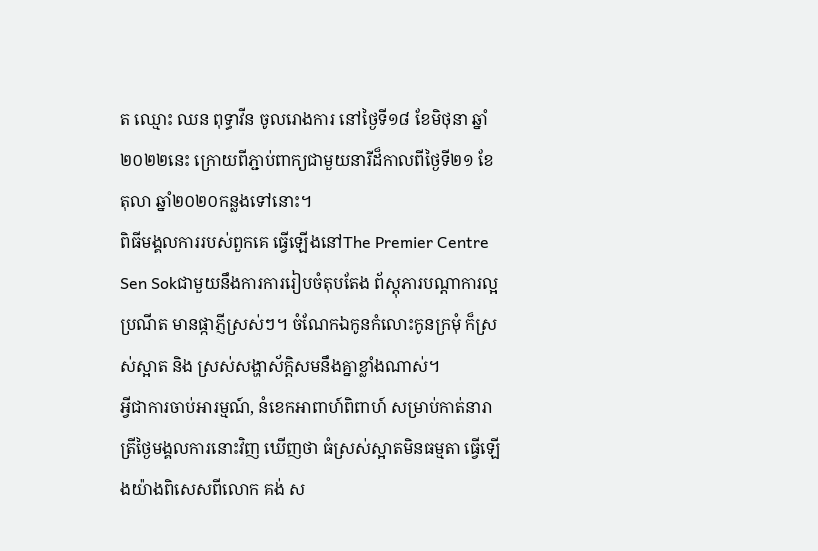ត ឈ្មោះ ឈន ពុទ្ធាវីន ចូលរោងការ នៅថ្ងៃទី១៨ ខែមិថុនា ឆ្នាំ២០២២នេះ ក្រោយពីភ្ជាប់ពាក្យជាមួយនារីដ៏កាលពីថ្ងៃទី២១ ខែតុលា ឆ្នាំ២០២០កន្លងទៅនោះ។
ពិធីមង្គលការរបស់ពួកគេ ធ្វើឡើងនៅThe Premier Centre Sen Sokជាមួយនឹងការការរៀបចំតុបតែង ព័ស្តុភារបណ្ដាការល្អប្រណីត មានផ្កាភ្ញីស្រស់ៗ។ ចំណែកឯកូនកំលោះកូនក្រមុំ ក៏ស្រស់ស្អាត និង ស្រស់សង្ហាស័ក្ដិសមនឹងគ្នាខ្លាំងណាស់។
អ្វីជាការចាប់អារម្មណ៍, នំខេកអាពាហ៍ពិពាហ៍ សម្រាប់កាត់នារាត្រីថ្ងៃមង្គលការនោះវិញ ឃើញថា ធំស្រស់ស្អាតមិនធម្មតា ធ្វើឡើងយ៉ាងពិសេសពីលោក គង់ ស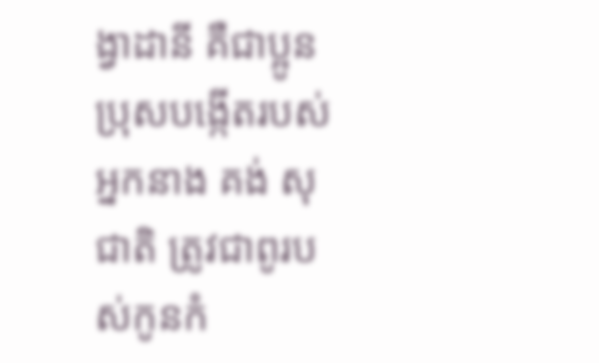ង្វាដានី គឺជាប្អូនប្រុសបង្កើតរបស់អ្នកនាង គង់ សុជាតិ ត្រូវជាពូរបស់កូនកំ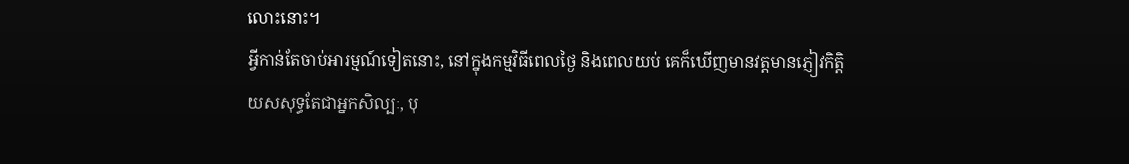លោះនោះ។
អ្វីកាន់តែចាប់អារម្មណ៍ទៀតនោះ, នៅក្នុងកម្មវិធីពេលថ្ងៃ និងពេលយប់ គេក៏ឃើញមានវត្តមានភ្ញៀវកិត្តិយសសុទ្ធតែជាអ្នកសិល្បៈ, បុ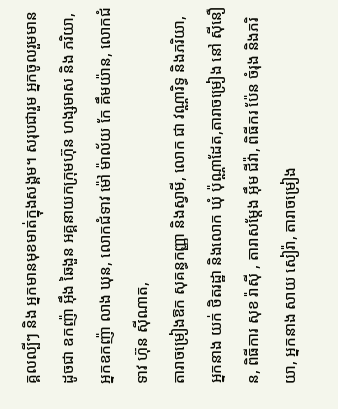គ្គលល្បីៗ និង អ្នកមានមុខមាត់ក្នុងសង្គម។ សរុបជារួម អ្នកចូលរួមមានដូចជា ឧកញ៉ា អ៊ឹង ឆៃងួន អគ្គនាយកក្រុមហ៊ុន ហង្សមាស និង ភរិយា, អ្នកឧកញ៉ា លាង ឃុន, លោកជំទាវ ម៉ៅ ម៉ាល័យ កែ គឹមយ៉ាន, លោកជំទាវ ហ៊ុន ស៊ីណាត,
តារាចម្រៀងឱក សុគន្ធកញ្ញា និងស្វាមី, លោក ជា វណ្ណារិទ្ធ និងភរិយា, អ្នកនាង យក់ ថិតរដ្ឋា និងលោក ឃុំ ប៉ុណ្ណាដែត,តារាចម្រៀង នៅ ស៊ីនឿន, ពិធីការ សុខ រ៉ាស៊ី , តារាសម្ដែង អ៊ឹម ជីវ៉ា, ពិធីករ ប៉ែន ចំរុង និងភរិយា, អ្នកនាង សាយ សៀរ៉ា, តារាចម្រៀង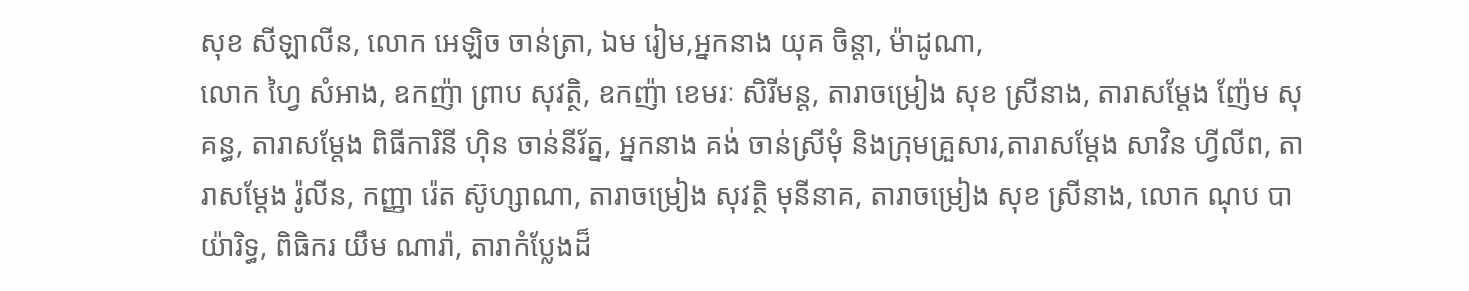សុខ សីឡាលីន, លោក អេឡិច ចាន់ត្រា, ឯម រៀម,អ្នកនាង យុគ ចិន្តា, ម៉ាដូណា,
លោក ហ្វៃ សំអាង, ឧកញ៉ា ព្រាប សុវត្ថិ, ឧកញ៉ា ខេមរៈ សិរីមន្ត, តារាចម្រៀង សុខ ស្រីនាង, តារាសម្តែង ញ៉ែម សុគន្ធ, តារាសម្ដែង ពិធីការិនី ហ៊ិន ចាន់នីរ័ត្ន, អ្នកនាង គង់ ចាន់ស្រីមុំ និងក្រុមគ្រួសារ,តារាសម្តែង សាវិន ហ្វីលីព, តារាសម្តែង រ៉ូលីន, កញ្ញា រ៉េត ស៊ូហ្សាណា, តារាចម្រៀង សុវត្ថិ មុនីនាគ, តារាចម្រៀង សុខ ស្រីនាង, លោក ណុប បាយ៉ារិទ្ធ, ពិធិករ យឹម ណារ៉ា, តារាកំប្លែងដ៏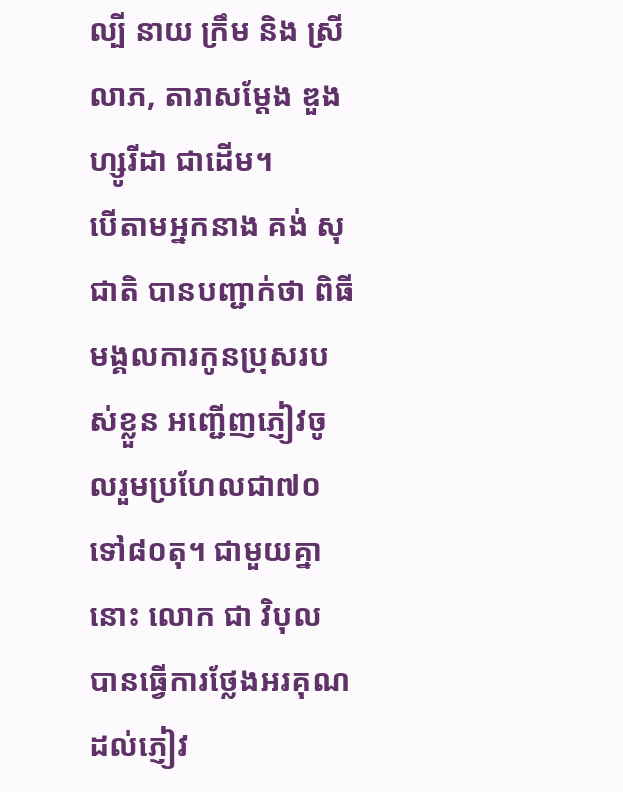ល្បី នាយ ក្រឹម និង ស្រីលាភ, តារាសម្តែង ឌួង ហ្សូរីដា ជាដើម។
បើតាមអ្នកនាង គង់ សុជាតិ បានបញ្ជាក់ថា ពិធីមង្គលការកូនប្រុសរបស់ខ្លួន អញ្ជើញភ្ញៀវចូលរួមប្រហែលជា៧០ទៅ៨០តុ។ ជាមួយគ្នានោះ លោក ជា វិបុល បានធ្វើការថ្លែងអរគុណដល់ភ្ញៀវ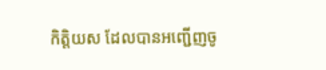កិត្តិយស ដែលបានអញ្ជើញចូ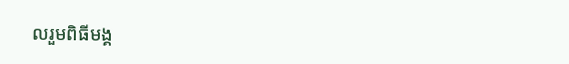លរួមពិធីមង្គ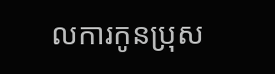លការកូនប្រុស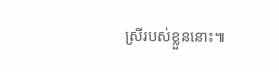ស្រីរបស់ខ្លួននោះ៕